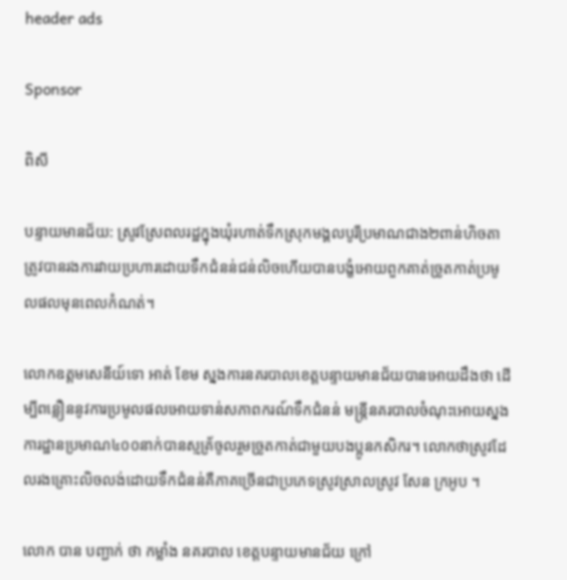header ads

Sponsor

ពិសី

បន្ទាយមានជ័យ: ស្រូវស្រែពលរដ្ឋក្នុងឃុំរហាត់ទឹកស្រុកមង្គលបូរីប្រមាណជាង២ពាន់ហិចតាត្រូវបានរងការវាយប្រហារដោយទឹកជំនន់ជន់លិចហើយបានបង្ខំអោយពួកគាត់ច្រូតកាត់ប្រមូលផលមុនពេលកំណត់។

លោកឧត្តមសេនីយ៍ទោ អាត់ ខែម ស្នងការនគរបាលខេត្តបន្ទាយមានជ័យបានអោយដឹងថា ដើម្បីពន្លឿននូវការប្រមូលផលអោយទាន់សភាពករណ៍ទឹកជំនន់ មន្ត្រីនគរបាលចំណុះអោយស្នងការដ្ឋានប្រមាណ៤០០នាក់បានស្មគ្រ័ចូលរួមច្រូតកាត់ជាមួយបងប្អូនកសិករ។ លោកថាស្រូវដែលរងគ្រោះលិចលង់ដោយទឹកជំនន់គឺភាគច្រើនជាប្រភេទស្រូវស្រាលស្រូវ សែន ក្រអូប ។

លោក បាន បញ្ជាក់ ថា កម្លាំង នគរបាល ខេត្តបន្ទាយមានជ័យ ក្រៅ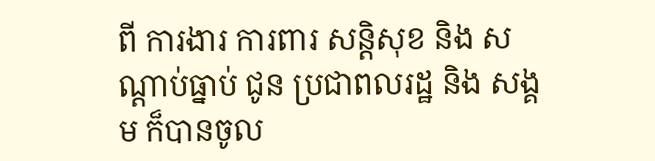ពី ការងារ ការពារ សន្តិសុខ និង សណ្តាប់ធ្នាប់ ជូន ប្រជាពលរដ្ឋ និង សង្គម ក៏បានចូល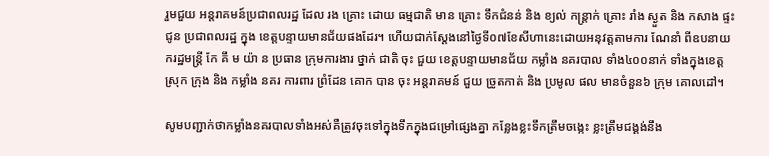រួមជួយ អន្តរាគមន៍ប្រជាពលរដ្ឋ ដែល រង គ្រោះ ដោយ ធម្មជាតិ មាន គ្រោះ ទឹកជំនន់ និង ខ្យល់ កន្ត្រាក់ គ្រោះ រាំង ស្ងួត និង កសាង ផ្ទះ ជូន ប្រជាពលរដ្ឋ ក្នុង ខេត្តបន្ទាយមានជ័យផងដែរ។ ហើយជាក់ស្តែងនៅថ្ងៃទី០៧ខែសីហានេះដោយអនុវត្តតាមការ ណែនាំ ពីឧបនាយករដ្ឋមន្ត្រី កែ គឹ ម យ៉ា ន ប្រធាន ក្រុមការងារ ថ្នាក់ ជាតិ ចុះ ជួយ ខេត្តបន្ទាយមានជ័យ កម្លាំង នគរបាល ទាំង៤០០នាក់ ទាំងក្នុងខេត្ត ស្រុក ក្រុង និង កម្លាំង នគរ ការពារ ព្រំដែន គោក បាន ចុះ អន្តរាគមន៍ ជួយ ច្រូតកាត់ និង ប្រមូល ផល មានចំនួន៦ ក្រុម គោលដៅ។

សូមបញ្ជាក់ថាកម្លាំងនគរបាលទាំងអស់គឺត្រូវចុះទៅក្នុងទឹកក្នុងជម្រៅផ្សេងគ្នា កន្លែងខ្លះទឹកត្រឹមចង្កេះ ខ្លះត្រឹមជង្គង់នឹង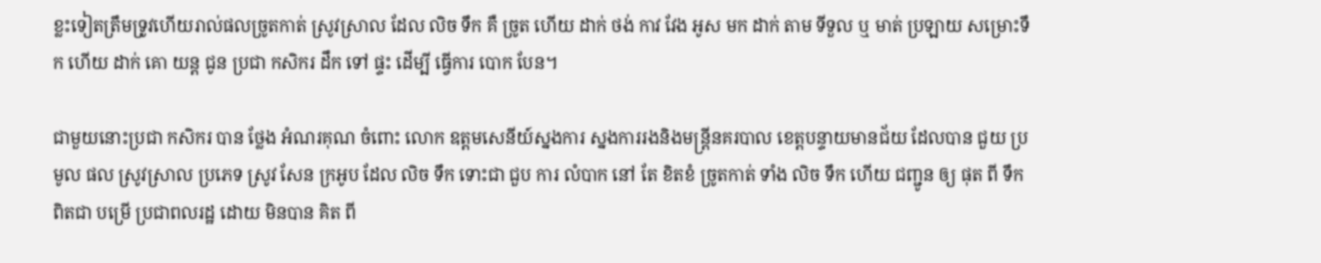ខ្លះទៀតត្រឹមទ្រូវហើយរាល់ផលច្រូតកាត់ ស្រូវស្រាល ដែល លិច ទឹក គឺ ច្រូត ហើយ ដាក់ ថង់ កាវ វែង អូស មក ដាក់ តាម ទីទួល ឬ មាត់ ប្រឡាយ សម្រោះទឹក ហើយ ដាក់ គោ យន្ត ជូន ប្រជា កសិករ ដឹក ទៅ ផ្ទះ ដើម្បី ធ្វើការ បោក បែន។

ជាមួយនោះប្រជា កសិករ បាន ថ្លែង អំណរគុណ ចំពោះ លោក ឧត្តមសេនីយ៍ស្នងការ ស្នងការរងនិងមន្ត្រីនគរបាល ខេត្តបន្ទាយមានជ័យ ដែលបាន ជួយ ប្រមូល ផល ស្រូវស្រាល ប្រភេទ ស្រូវ សែន ក្រអូប ដែល លិច ទឹក ទោះជា ជួប ការ លំបាក នៅ តែ ខិតខំ ច្រូតកាត់ ទាំង លិច ទឹក ហើយ ជញ្ជូន ឲ្យ ផុត ពី ទឹក ពិតជា បម្រើ ប្រជាពលរដ្ឋ ដោយ មិនបាន គិត ពី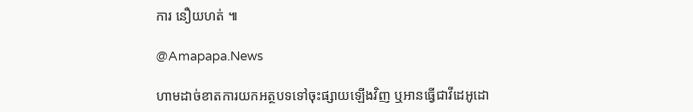ការ នឿយហត់ ៕

@Amapapa.News

ហាមដាច់ខាតការយកអត្ថបទទៅចុះផ្សាយឡើងវិញ ឬអានធ្វើជាវីដេអូដោ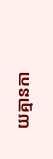យគ្មានកា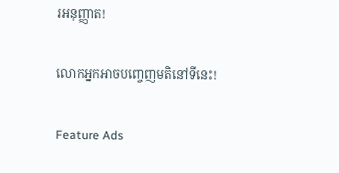រអនុញ្ញាត!

លោកអ្នកអាចបញ្ចេញមតិនៅទីនេះ!

Feature Ads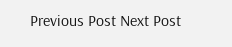Previous Post Next Post